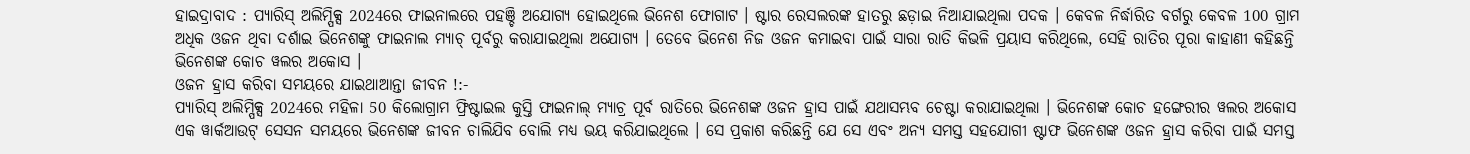ହାଇଦ୍ରାବାଦ : ପ୍ୟାରିସ୍ ଅଲିମ୍ପିକ୍ସ 2024ରେ ଫାଇନାଲରେ ପହଞ୍ଚି ଅଯୋଗ୍ୟ ହୋଇଥିଲେ ଭିନେଶ ଫୋଗାଟ । ଷ୍ଟାର ରେସଲରଙ୍କ ହାତରୁ ଛଡ଼ାଇ ନିଆଯାଇଥିଲା ପଦକ । କେବଳ ନିର୍ଦ୍ଧାରିତ ବର୍ଗରୁ କେବଳ 100 ଗ୍ରାମ ଅଧିକ ଓଜନ ଥିବା ଦର୍ଶାଇ ଭିନେଶଙ୍କୁ ଫାଇନାଲ ମ୍ୟାଚ୍ ପୂର୍ବରୁ କରାଯାଇଥିଲା ଅଯୋଗ୍ୟ । ତେବେ ଭିନେଶ ନିଜ ଓଜନ କମାଇବା ପାଇଁ ସାରା ରାତି କିଭଳି ପ୍ରୟାସ କରିଥିଲେ, ସେହି ରାତିର ପୂରା କାହାଣୀ କହିଛନ୍ତି ଭିନେଶଙ୍କ କୋଚ ୱଲର ଅକୋସ ।
ଓଜନ ହ୍ରାସ କରିବା ସମୟରେ ଯାଇଥାଆନ୍ତା ଜୀବନ !:-
ପ୍ୟାରିସ୍ ଅଲିମ୍ପିକ୍ସ 2024ରେ ମହିଳା 50 କିଲୋଗ୍ରାମ ଫ୍ରିଷ୍ଟାଇଲ କୁସ୍ତି ଫାଇନାଲ୍ ମ୍ୟାଚ୍ର ପୂର୍ବ ରାତିରେ ଭିନେଶଙ୍କ ଓଜନ ହ୍ରାସ ପାଇଁ ଯଥାସମ୍ଭବ ଚେଷ୍ଟା କରାଯାଇଥିଲା । ଭିନେଶଙ୍କ କୋଚ ହଙ୍ଗେରୀର ୱଲର ଅକୋସ ଏକ ୱାର୍କଆଉଟ୍ ସେସନ ସମୟରେ ଭିନେଶଙ୍କ ଜୀବନ ଚାଲିଯିବ ବୋଲି ମଧ୍ୟ ଭୟ କରିଯାଇଥିଲେ । ସେ ପ୍ରକାଶ କରିଛନ୍ତି ଯେ ସେ ଏବଂ ଅନ୍ୟ ସମସ୍ତ ସହଯୋଗୀ ଷ୍ଟାଫ ଭିନେଶଙ୍କ ଓଜନ ହ୍ରାସ କରିବା ପାଇଁ ସମସ୍ତ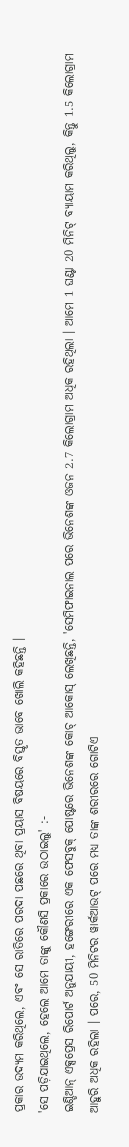ପ୍ରକାର ଉଦ୍ୟମ କରିଥିଲେ, ଏବଂ ସେ ରାତିରେ ପରଦା ପଛରେ ଥିବା ପ୍ରୟାସ ବିଷୟରେ ବିସ୍ତୃତ ଭାବେ ଖୋଲି କହିଛନ୍ତି ।
'ସେ ପଡ଼ିଯାଇଥିଲେ, ହେଲେ ଆମେ ତାଙ୍କୁ କୌଣସି ପ୍ରକାରେ ଉଠାଇଲୁ' :-
ଇଣ୍ଡିଆନ୍ ଏକ୍ସପ୍ରେସ ରିପୋର୍ଟ ଅନୁଯାୟୀ, ହଙ୍ଗେରୀରେ ଏକ ଫେସବୁକ୍ ପୋଷ୍ଟରେ ଭିନେଶଙ୍କ କୋଚ୍ ଆକୋସ୍ ଲେଖିଛନ୍ତି, 'ସେମିଫାଇନାଲ ପରେ ଭିନେଶଙ୍କ ଓଜନ 2.7 କିଲୋଗ୍ରାମ ଅଧିକ ରହିଥିଲା । ଆମେ 1 ଘଣ୍ଟା 20 ମିନିଟ୍ ବ୍ୟାୟାମ କରିଥିଲୁ, କିନ୍ତୁ 1.5 କିଲୋଗ୍ରାମ ଆହୁରି ଅଧିକ ରହିଲା । ପରେ, 50 ମିନିଟର ୱାର୍କଆଉଟ୍ ପରେ ମଧ୍ୟ ତାଙ୍କ ଶରୀରରେ ଗୋଟିଏ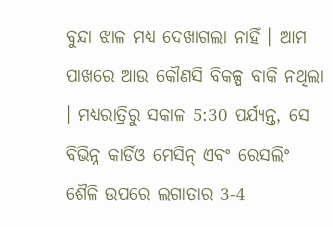ବୁନ୍ଦା ଝାଳ ମଧ୍ୟ ଦେଖାଗଲା ନାହିଁ । ଆମ ପାଖରେ ଆଉ କୌଣସି ବିକଳ୍ପ ବାକି ନଥିଲା । ମଧ୍ୟରାତ୍ରିରୁ ସକାଳ 5:30 ପର୍ଯ୍ୟନ୍ତ, ସେ ବିଭିନ୍ନ କାର୍ଡିଓ ମେସିନ୍ ଏବଂ ରେସଲିଂ ଶୈଳି ଉପରେ ଲଗାତାର 3-4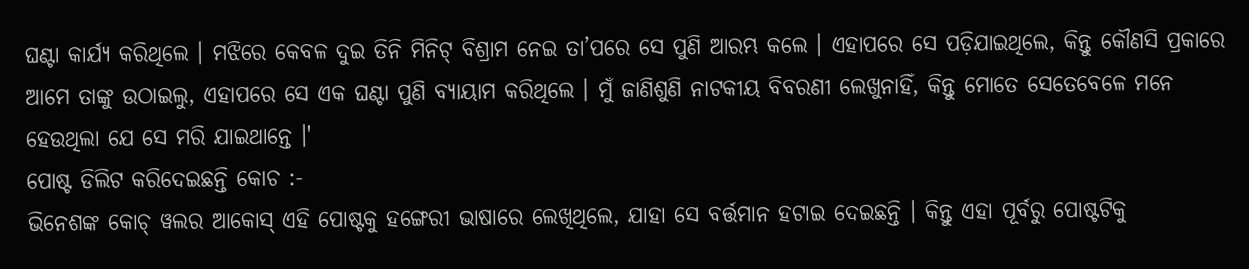ଘଣ୍ଟା କାର୍ଯ୍ୟ କରିଥିଲେ । ମଝିରେ କେବଳ ଦୁଇ ତିନି ମିନିଟ୍ ବିଶ୍ରାମ ନେଇ ତା’ପରେ ସେ ପୁଣି ଆରମ୍ଭ କଲେ । ଏହାପରେ ସେ ପଡ଼ିଯାଇଥିଲେ, କିନ୍ତୁ କୌଣସି ପ୍ରକାରେ ଆମେ ତାଙ୍କୁ ଉଠାଇଲୁ, ଏହାପରେ ସେ ଏକ ଘଣ୍ଟା ପୁଣି ବ୍ୟାୟାମ କରିଥିଲେ । ମୁଁ ଜାଣିଶୁଣି ନାଟକୀୟ ବିବରଣୀ ଲେଖୁନାହିଁ, କିନ୍ତୁ ମୋତେ ସେତେବେଳେ ମନେ ହେଉଥିଲା ଯେ ସେ ମରି ଯାଇଥାନ୍ତେ ।'
ପୋଷ୍ଟ ଡିଲିଟ କରିଦେଇଛନ୍ତି କୋଚ :-
ଭିନେଶଙ୍କ କୋଚ୍ ୱଲର ଆକୋସ୍ ଏହି ପୋଷ୍ଟକୁ ହଙ୍ଗେରୀ ଭାଷାରେ ଲେଖିଥିଲେ, ଯାହା ସେ ବର୍ତ୍ତମାନ ହଟାଇ ଦେଇଛନ୍ତି । କିନ୍ତୁ ଏହା ପୂର୍ବରୁ ପୋଷ୍ଟଟିକୁ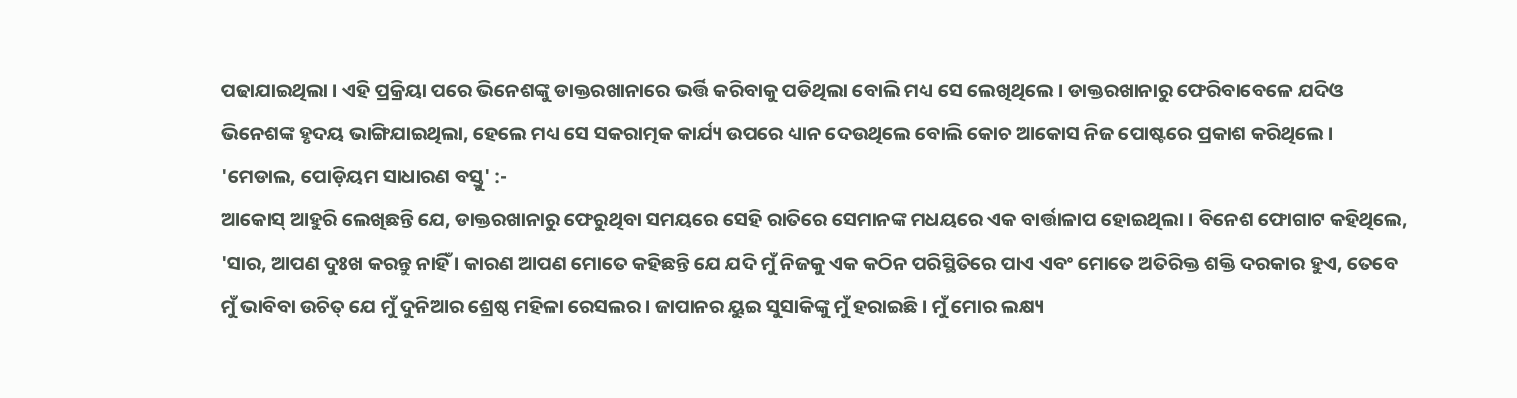ପଢାଯାଇଥିଲା । ଏହି ପ୍ରକ୍ରିୟା ପରେ ଭିନେଶଙ୍କୁ ଡାକ୍ତରଖାନାରେ ଭର୍ତ୍ତି କରିବାକୁ ପଡିଥିଲା ବୋଲି ମଧ୍ୟ ସେ ଲେଖିଥିଲେ । ଡାକ୍ତରଖାନାରୁ ଫେରିବାବେଳେ ଯଦିଓ ଭିନେଶଙ୍କ ହୃଦୟ ଭାଙ୍ଗିଯାଇଥିଲା, ହେଲେ ମଧ୍ୟ ସେ ସକରାତ୍ମକ କାର୍ଯ୍ୟ ଉପରେ ଧ୍ୟାନ ଦେଉଥିଲେ ବୋଲି କୋଚ ଆକୋସ ନିଜ ପୋଷ୍ଟରେ ପ୍ରକାଶ କରିଥିଲେ ।
'ମେଡାଲ, ପୋଡ଼ିୟମ ସାଧାରଣ ବସ୍ତୁ' :-
ଆକୋସ୍ ଆହୁରି ଲେଖିଛନ୍ତି ଯେ, ଡାକ୍ତରଖାନାରୁ ଫେରୁଥିବା ସମୟରେ ସେହି ରାତିରେ ସେମାନଙ୍କ ମଧୟରେ ଏକ ବାର୍ତ୍ତାଳାପ ହୋଇଥିଲା । ବିନେଶ ଫୋଗାଟ କହିଥିଲେ, 'ସାର, ଆପଣ ଦୁଃଖ କରନ୍ତୁ ନାହିଁ । କାରଣ ଆପଣ ମୋତେ କହିଛନ୍ତି ଯେ ଯଦି ମୁଁ ନିଜକୁ ଏକ କଠିନ ପରିସ୍ଥିତିରେ ପାଏ ଏବଂ ମୋତେ ଅତିରିକ୍ତ ଶକ୍ତି ଦରକାର ହୁଏ, ତେବେ ମୁଁ ଭାବିବା ଉଚିତ୍ ଯେ ମୁଁ ଦୁନିଆର ଶ୍ରେଷ୍ଠ ମହିଳା ରେସଲର । ଜାପାନର ୟୁଇ ସୁସାକିଙ୍କୁ ମୁଁ ହରାଇଛି । ମୁଁ ମୋର ଲକ୍ଷ୍ୟ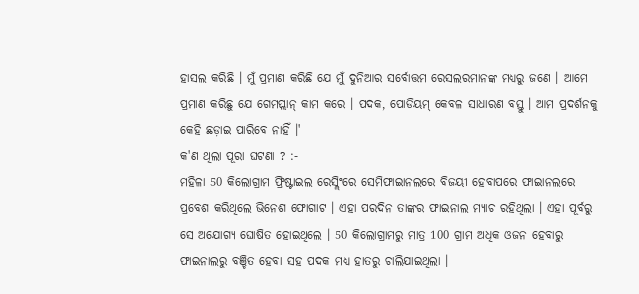ହାସଲ କରିଛି । ମୁଁ ପ୍ରମାଣ କରିଛି ଯେ ମୁଁ ଦୁନିଆର ସର୍ବୋତ୍ତମ ରେସଲରମାନଙ୍କ ମଧ୍ୟରୁ ଜଣେ । ଆମେ ପ୍ରମାଣ କରିଛୁ ଯେ ଗେମପ୍ଲାନ୍ କାମ କରେ । ପଦକ, ପୋଡିୟମ୍ କେବଳ ସାଧାରଣ ବସ୍ତୁ । ଆମ ପ୍ରଦର୍ଶନକୁ କେହି ଛଡ଼ାଇ ପାରିବେ ନାହିଁ ।'
କ'ଣ ଥିଲା ପୂରା ଘଟଣା ? :-
ମହିଳା 50 କିଲୋଗ୍ରାମ ଫ୍ରିଷ୍ଟାଇଲ ରେସ୍ଲିଂରେ ସେମିଫାଇାନଲରେ ବିଜୟୀ ହେବାପରେ ଫାଇାନଲରେ ପ୍ରବେଶ କରିଥିଲେ ଭିନେଶ ଫୋଗାଟ । ଏହା ପରଦିନ ତାଙ୍କର ଫାଇନାଲ ମ୍ୟାଚ ରହିଥିଲା । ଏହା ପୂର୍ବରୁ ସେ ଅଯୋଗ୍ୟ ଘୋଷିତ ହୋଇଥିଲେ । 50 କିଲୋଗ୍ରାମରୁ ମାତ୍ର 100 ଗ୍ରାମ ଅଧିକ ଓଜନ ହେବାରୁ ଫାଇନାଲରୁ ବଞ୍ଚିତ ହେବା ସହ ପଦକ ମଧ୍ୟ ହାତରୁ ଚାଲିଯାଇଥିଲା ।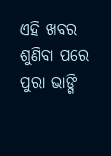ଏହି ଖବର ଶୁଣିବା ପରେ ପୁରା ଭାଙ୍ଗି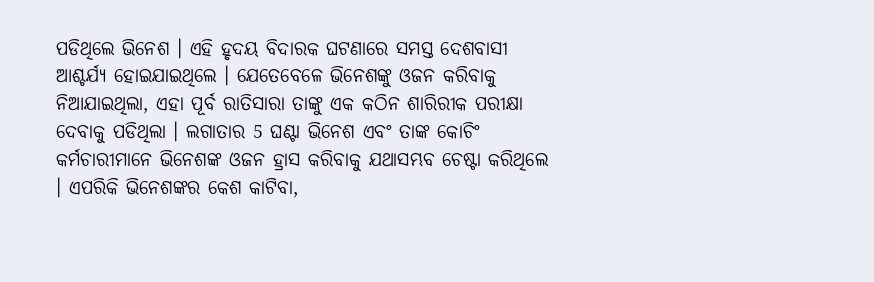ପଡିଥିଲେ ଭିନେଶ । ଏହି ହୃଦୟ ବିଦାରକ ଘଟଣାରେ ସମସ୍ତ ଦେଶବାସୀ ଆଶ୍ଚର୍ଯ୍ୟ ହୋଇଯାଇଥିଲେ । ଯେତେବେଳେ ଭିନେଶଙ୍କୁ ଓଜନ କରିବାକୁ ନିଆଯାଇଥିଲା, ଏହା ପୂର୍ବ ରାତିସାରା ତାଙ୍କୁ ଏକ କଠିନ ଶାରିରୀକ ପରୀକ୍ଷା ଦେବାକୁ ପଡିଥିଲା । ଲଗାତାର 5 ଘଣ୍ଟା ଭିନେଶ ଏବଂ ତାଙ୍କ କୋଚିଂ କର୍ମଚାରୀମାନେ ଭିନେଶଙ୍କ ଓଜନ ହ୍ରାସ କରିବାକୁ ଯଥାସମ୍ଭବ ଚେଷ୍ଟା କରିଥିଲେ । ଏପରିକି ଭିନେଶଙ୍କର କେଶ କାଟିବା,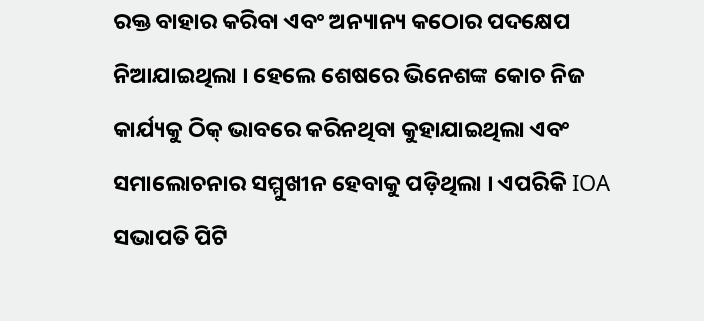ରକ୍ତ ବାହାର କରିବା ଏବଂ ଅନ୍ୟାନ୍ୟ କଠୋର ପଦକ୍ଷେପ ନିଆଯାଇଥିଲା । ହେଲେ ଶେଷରେ ଭିନେଶଙ୍କ କୋଚ ନିଜ କାର୍ଯ୍ୟକୁ ଠିକ୍ ଭାବରେ କରିନଥିବା କୁହାଯାଇଥିଲା ଏବଂ ସମାଲୋଚନାର ସମ୍ମୁଖୀନ ହେବାକୁ ପଡ଼ିଥିଲା । ଏପରିକି IOA ସଭାପତି ପିଟି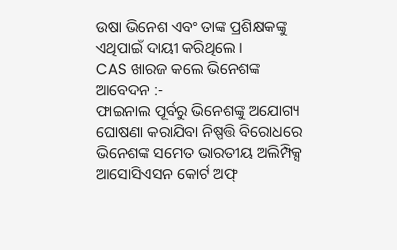ଉଷା ଭିନେଶ ଏବଂ ତାଙ୍କ ପ୍ରଶିକ୍ଷକଙ୍କୁ ଏଥିପାଇଁ ଦାୟୀ କରିଥିଲେ ।
CAS ଖାରଜ କଲେ ଭିନେଶଙ୍କ ଆବେଦନ :-
ଫାଇନାଲ ପୂର୍ବରୁ ଭିନେଶଙ୍କୁ ଅଯୋଗ୍ୟ ଘୋଷଣା କରାଯିବା ନିଷ୍ପତ୍ତି ବିରୋଧରେ ଭିନେଶଙ୍କ ସମେତ ଭାରତୀୟ ଅଲିମ୍ପିକ୍ସ ଆସୋସିଏସନ କୋର୍ଟ ଅଫ୍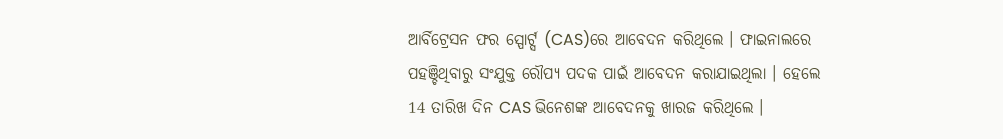ଆର୍ବିଟ୍ରେସନ ଫର ସ୍ପୋର୍ଟ୍ସ (CAS)ରେ ଆବେଦନ କରିଥିଲେ । ଫାଇନାଲରେ ପହଞ୍ଚିଥିବାରୁ ସଂଯୁକ୍ତ ରୌପ୍ୟ ପଦକ ପାଇଁ ଆବେଦନ କରାଯାଇଥିଲା । ହେଲେ 14 ତାରିଖ ଦିନ CAS ଭିନେଶଙ୍କ ଆବେଦନକୁ ଖାରଜ କରିଥିଲେ ।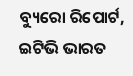ବ୍ୟୁରୋ ରିପୋର୍ଟ, ଇଟିଭି ଭାରତ